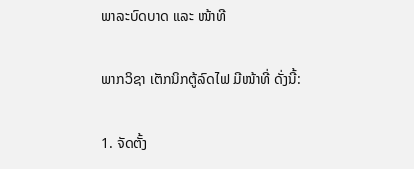ພາລະບົດບາດ ແລະ ໜ້າທີ

ພາກວິຊາ ເຕັກນິກຕູ້ລົດໄຟ ມີໜ້າທີ່ ດັ່ງນີ້:

1. ຈັດຕັ້ງ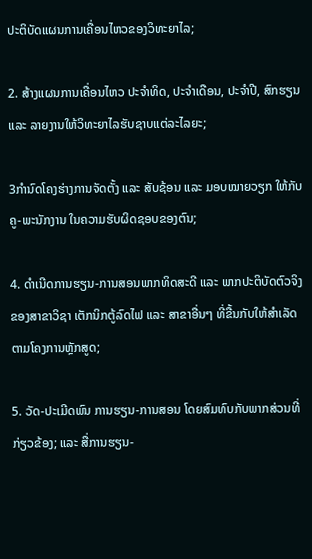ປະຕິບັດແຜນການເຄື່ອນໄຫວຂອງວິທະຍາໄລ;

2. ສ້າງແຜນການເຄື່ອນໄຫວ ປະຈໍາທິດ, ປະຈໍາເດືອນ, ປະຈໍາປີ, ສົກຮຽນ ແລະ ລາຍງານໃຫ້ວິທະຍາໄລຮັບຊາບແຕ່ລະໄລຍະ;

3ກໍານົດໂຄງຮ່າງການຈັດຕັ້ງ ແລະ ສັບຊ້ອນ ແລະ ມອບໝາຍວຽກ ໃຫ້ກັບຄູ-ພະນັກງານ ໃນຄວາມຮັບຜິດຊອບຂອງຕົນ;

4. ດໍາເນີດການຮຽນ-ການສອນພາກທິດສະດີ ແລະ ພາກປະຕິບັດຕົວຈິງ ຂອງສາຂາວິຊາ ເຕັກນິກຕູ້ລົດໄຟ ແລະ ສາຂາອື່ນໆ ທີ່ຂື້ນກັບໃຫ້ສໍາເລັດຕາມໂຄງການຫຼັກສູດ;

5. ວັດ-ປະເມີດພົນ ການຮຽນ-ການສອນ ໂດຍສົມທົບກັບພາກສ່ວນທີ່ກ່ຽວຂ້ອງ; ແລະ ສື່ການຮຽນ-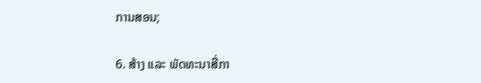ການສອນ;

6. ສ້າງ ແລະ ພັດທະນາສື່ກາ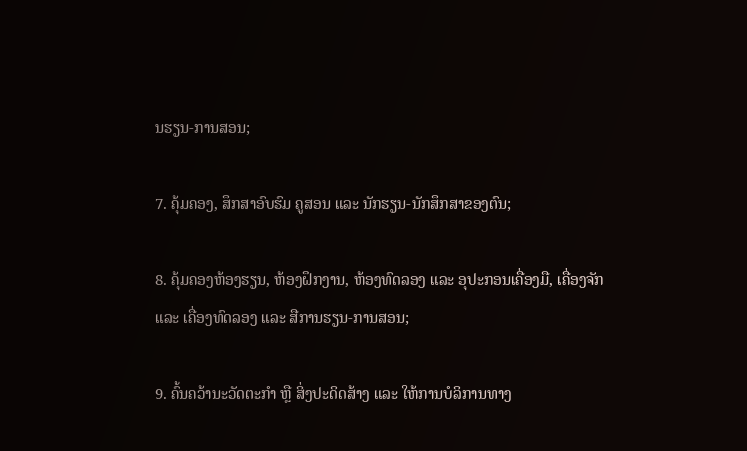ນຮຽນ-ການສອນ;

7. ຄຸ້ມຄອງ, ສຶກສາອົບຮົມ ຄູສອນ ແລະ ນັກຮຽນ-ນັກສຶກສາຂອງຕົນ;

8. ຄຸ້ມຄອງຫ້ອງຮຽນ, ຫ້ອງຝຶກງານ, ຫ້ອງທົດລອງ ແລະ ອຸປະກອນເຄື່ອງມື, ເຄື່ອງຈັກ ແລະ ເຄື່ອງທົດລອງ ແລະ ສືການຮຽນ-ການສອນ;

9. ຄົ້ນຄວ້ານະວັດຕະກໍາ ຫຼື ສິ່ງປະດິດສ້າງ ແລະ ໃຫ້ການບໍລິການທາງ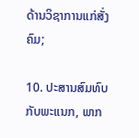ດ້ານວິຊາການແກ່ສັ່ງຄົມ;

10. ປະສານສົມທົບກັບພະແນກ, ພາກ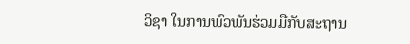ວິຊາ ໃນການພົວພັນຮ່ວມມືກັບສະຖານ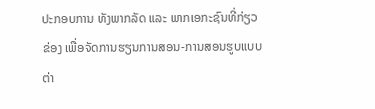ປະກອບການ ທັງພາກລັດ ແລະ ພາກເອກະຊົນທີ່ກ່ຽວຂ່ອງ ເພື່ອຈັດການຮຽນການສອນ-ການສອນຮູບແບບຕ່າ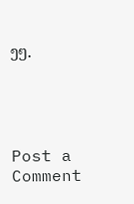ງໆ.




Post a Comment